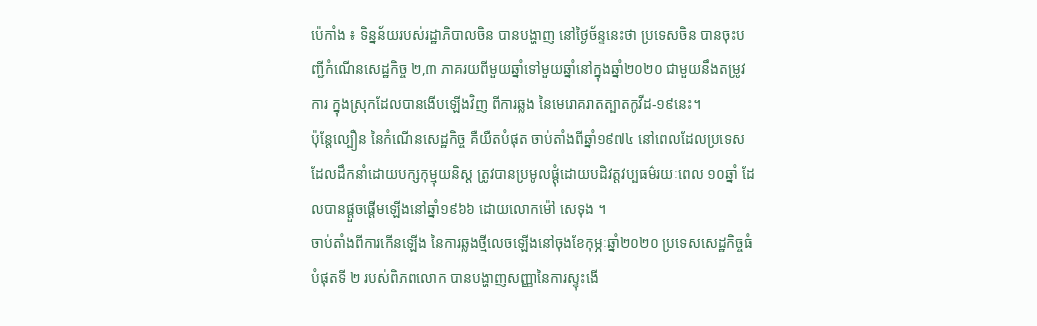ប៉េកាំង ៖ ទិន្នន័យរបស់រដ្ឋាភិបាលចិន បានបង្ហាញ នៅថ្ងៃច័ន្ទនេះថា ប្រទេសចិន បានចុះបញ្ជីកំណើនសេដ្ឋកិច្ច ២,៣ ភាគរយពីមួយឆ្នាំទៅមួយឆ្នាំនៅក្នុងឆ្នាំ២០២០ ជាមួយនឹងតម្រូវការ ក្នុងស្រុកដែលបានងើបឡើងវិញ ពីការឆ្លង នៃមេរោគរាតត្បាតកូវីដ-១៩នេះ។
ប៉ុន្តែល្បឿន នៃកំណើនសេដ្ឋកិច្ច គឺយឺតបំផុត ចាប់តាំងពីឆ្នាំ១៩៧៤ នៅពេលដែលប្រទេស ដែលដឹកនាំដោយបក្សកុម្មុយនិស្ត ត្រូវបានប្រមូលផ្តុំដោយបដិវត្តវប្បធម៌រយៈពេល ១០ឆ្នាំ ដែលបានផ្តួចផ្តើមឡើងនៅឆ្នាំ១៩៦៦ ដោយលោកម៉ៅ សេទុង ។
ចាប់តាំងពីការកើនឡើង នៃការឆ្លងថ្មីលេចឡើងនៅចុងខែកុម្ភៈឆ្នាំ២០២០ ប្រទេសសេដ្ឋកិច្ចធំបំផុតទី ២ របស់ពិភពលោក បានបង្ហាញសញ្ញានៃការស្ទុះងើ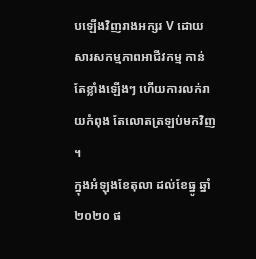បឡើងវិញរាងអក្សរ V ដោយសារសកម្មភាពអាជីវកម្ម កាន់តែខ្លាំងឡើងៗ ហើយការលក់រាយកំពុង តែលោតត្រឡប់មកវិញ ។
ក្នុងអំឡុងខែតុលា ដល់ខែធ្នូ ឆ្នាំ២០២០ ផ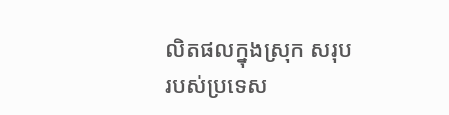លិតផលក្នុងស្រុក សរុបរបស់ប្រទេស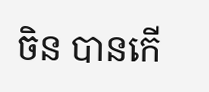ចិន បានកើ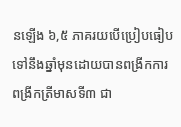នឡើង ៦,៥ ភាគរយបើប្រៀបធៀបទៅនឹងឆ្នាំមុនដោយបានពង្រីកការពង្រីកត្រីមាសទី៣ ជា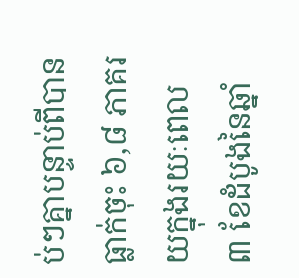ប់ៗគ្នាបន្ទាប់ពីបានធ្លាក់ចុះ ៦,៨ ភាគរយក្នុងរយៈពេល ៣ ខែដំបូងនៃឆ្នាំ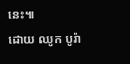នេះ៕
ដោយ ឈូក បូរ៉ា